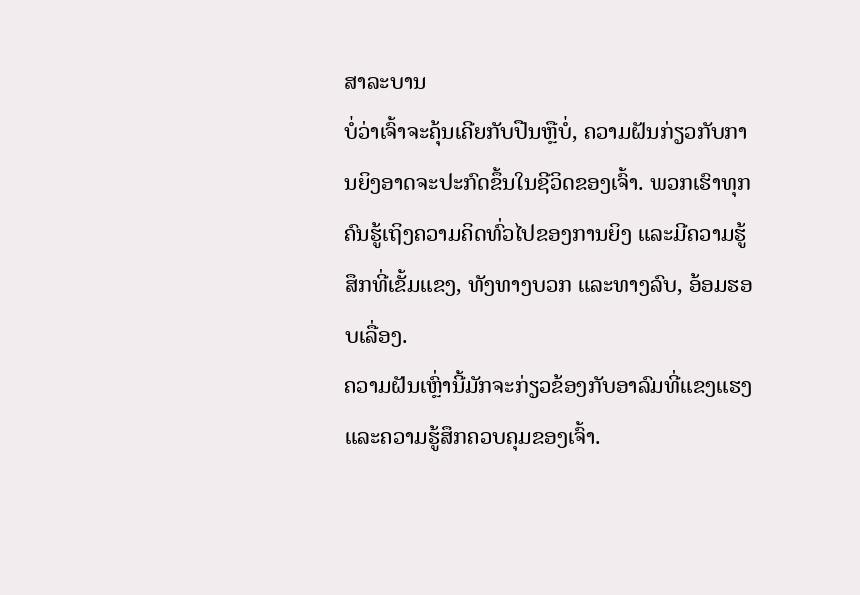ສາລະບານ
ບໍ່ວ່າເຈົ້າຈະຄຸ້ນເຄີຍກັບປືນຫຼືບໍ່, ຄວາມຝັນກ່ຽວກັບການຍິງອາດຈະປະກົດຂຶ້ນໃນຊີວິດຂອງເຈົ້າ. ພວກເຮົາທຸກຄົນຮູ້ເຖິງຄວາມຄິດທົ່ວໄປຂອງການຍິງ ແລະມີຄວາມຮູ້ສຶກທີ່ເຂັ້ມແຂງ, ທັງທາງບວກ ແລະທາງລົບ, ອ້ອມຮອບເລື່ອງ.
ຄວາມຝັນເຫຼົ່ານີ້ມັກຈະກ່ຽວຂ້ອງກັບອາລົມທີ່ແຂງແຮງ ແລະຄວາມຮູ້ສຶກຄວບຄຸມຂອງເຈົ້າ.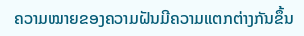ຄວາມໝາຍຂອງຄວາມຝັນມີຄວາມແຕກຕ່າງກັນຂຶ້ນ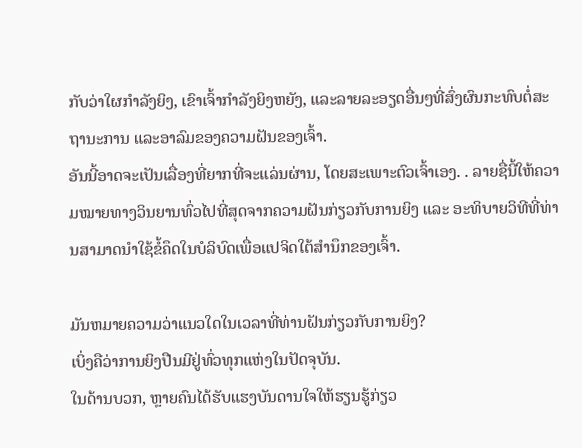ກັບວ່າໃຜກຳລັງຍິງ, ເຂົາເຈົ້າກຳລັງຍິງຫຍັງ, ແລະລາຍລະອຽດອື່ນໆທີ່ສົ່ງຜົນກະທົບຕໍ່ສະຖານະການ ແລະອາລົມຂອງຄວາມຝັນຂອງເຈົ້າ.
ອັນນີ້ອາດຈະເປັນເລື່ອງທີ່ຍາກທີ່ຈະແລ່ນຜ່ານ, ໂດຍສະເພາະຕົວເຈົ້າເອງ. . ລາຍຊື່ນີ້ໃຫ້ຄວາມໝາຍທາງວິນຍານທົ່ວໄປທີ່ສຸດຈາກຄວາມຝັນກ່ຽວກັບການຍິງ ແລະ ອະທິບາຍວິທີທີ່ທ່ານສາມາດນໍາໃຊ້ຂໍ້ຄຶດໃນບໍລິບົດເພື່ອແປຈິດໃຕ້ສໍານຶກຂອງເຈົ້າ.

ມັນຫມາຍຄວາມວ່າແນວໃດໃນເວລາທີ່ທ່ານຝັນກ່ຽວກັບການຍິງ?
ເບິ່ງຄືວ່າການຍິງປືນມີຢູ່ທົ່ວທຸກແຫ່ງໃນປັດຈຸບັນ.
ໃນດ້ານບວກ, ຫຼາຍຄົນໄດ້ຮັບແຮງບັນດານໃຈໃຫ້ຮຽນຮູ້ກ່ຽວ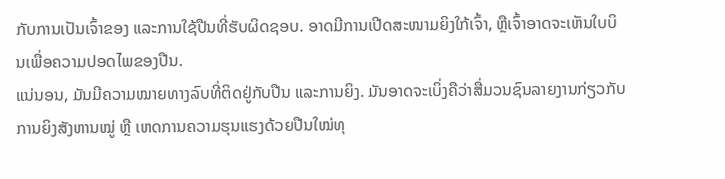ກັບການເປັນເຈົ້າຂອງ ແລະການໃຊ້ປືນທີ່ຮັບຜິດຊອບ. ອາດມີການເປີດສະໜາມຍິງໃກ້ເຈົ້າ, ຫຼືເຈົ້າອາດຈະເຫັນໃບບິນເພື່ອຄວາມປອດໄພຂອງປືນ.
ແນ່ນອນ, ມັນມີຄວາມໝາຍທາງລົບທີ່ຕິດຢູ່ກັບປືນ ແລະການຍິງ. ມັນອາດຈະເບິ່ງຄືວ່າສື່ມວນຊົນລາຍງານກ່ຽວກັບການຍິງສັງຫານໝູ່ ຫຼື ເຫດການຄວາມຮຸນແຮງດ້ວຍປືນໃໝ່ທຸ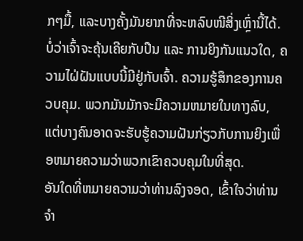ກໆມື້, ແລະບາງຄັ້ງມັນຍາກທີ່ຈະຫລົບໜີສິ່ງເຫຼົ່ານີ້ໄດ້.
ບໍ່ວ່າເຈົ້າຈະຄຸ້ນເຄີຍກັບປືນ ແລະ ການຍິງກັນແນວໃດ, ຄວາມໄຝ່ຝັນແບບນີ້ມີຢູ່ກັບເຈົ້າ. ຄວາມຮູ້ສຶກຂອງການຄວບຄຸມ. ພວກມັນມັກຈະມີຄວາມຫມາຍໃນທາງລົບ, ແຕ່ບາງຄົນອາດຈະຮັບຮູ້ຄວາມຝັນກ່ຽວກັບການຍິງເພື່ອຫມາຍຄວາມວ່າພວກເຂົາຄວບຄຸມໃນທີ່ສຸດ.
ອັນໃດທີ່ຫມາຍຄວາມວ່າທ່ານລົງຈອດ, ເຂົ້າໃຈວ່າທ່ານຈໍາ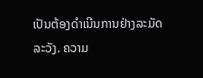ເປັນຕ້ອງດໍາເນີນການຢ່າງລະມັດລະວັງ. ຄວາມ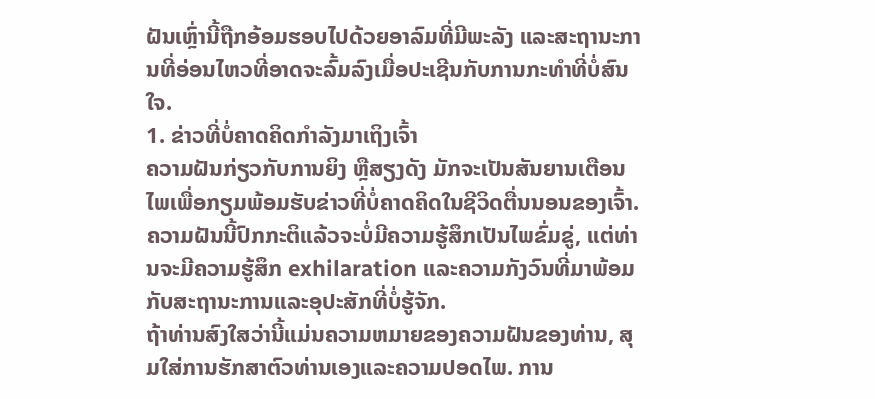ຝັນເຫຼົ່ານີ້ຖືກອ້ອມຮອບໄປດ້ວຍອາລົມທີ່ມີພະລັງ ແລະສະຖານະການທີ່ອ່ອນໄຫວທີ່ອາດຈະລົ້ມລົງເມື່ອປະເຊີນກັບການກະທຳທີ່ບໍ່ສົນໃຈ.
1. ຂ່າວທີ່ບໍ່ຄາດຄິດກຳລັງມາເຖິງເຈົ້າ
ຄວາມຝັນກ່ຽວກັບການຍິງ ຫຼືສຽງດັງ ມັກຈະເປັນສັນຍານເຕືອນໄພເພື່ອກຽມພ້ອມຮັບຂ່າວທີ່ບໍ່ຄາດຄິດໃນຊີວິດຕື່ນນອນຂອງເຈົ້າ. ຄວາມຝັນນີ້ປົກກະຕິແລ້ວຈະບໍ່ມີຄວາມຮູ້ສຶກເປັນໄພຂົ່ມຂູ່, ແຕ່ທ່ານຈະມີຄວາມຮູ້ສຶກ exhilaration ແລະຄວາມກັງວົນທີ່ມາພ້ອມກັບສະຖານະການແລະອຸປະສັກທີ່ບໍ່ຮູ້ຈັກ.
ຖ້າທ່ານສົງໃສວ່ານີ້ແມ່ນຄວາມຫມາຍຂອງຄວາມຝັນຂອງທ່ານ, ສຸມໃສ່ການຮັກສາຕົວທ່ານເອງແລະຄວາມປອດໄພ. ການ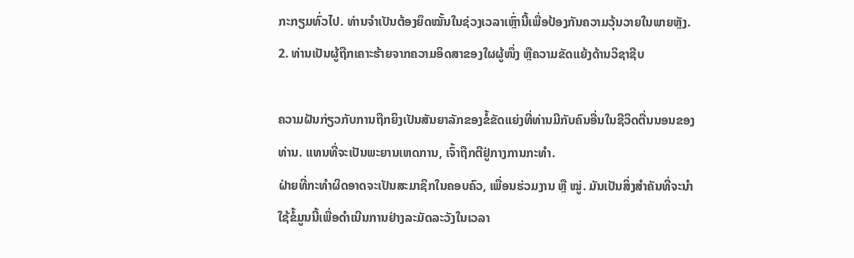ກະກຽມທົ່ວໄປ. ທ່ານຈຳເປັນຕ້ອງຍຶດໝັ້ນໃນຊ່ວງເວລາເຫຼົ່ານີ້ເພື່ອປ້ອງກັນຄວາມວຸ້ນວາຍໃນພາຍຫຼັງ.
2. ທ່ານເປັນຜູ້ຖືກເຄາະຮ້າຍຈາກຄວາມອິດສາຂອງໃຜຜູ້ໜຶ່ງ ຫຼືຄວາມຂັດແຍ້ງດ້ານວິຊາຊີບ

ຄວາມຝັນກ່ຽວກັບການຖືກຍິງເປັນສັນຍາລັກຂອງຂໍ້ຂັດແຍ່ງທີ່ທ່ານມີກັບຄົນອື່ນໃນຊີວິດຕື່ນນອນຂອງທ່ານ. ແທນທີ່ຈະເປັນພະຍານເຫດການ, ເຈົ້າຖືກຕີຢູ່ກາງການກະທຳ.
ຝ່າຍທີ່ກະທຳຜິດອາດຈະເປັນສະມາຊິກໃນຄອບຄົວ, ເພື່ອນຮ່ວມງານ ຫຼື ໝູ່. ມັນເປັນສິ່ງສໍາຄັນທີ່ຈະນໍາໃຊ້ຂໍ້ມູນນີ້ເພື່ອດໍາເນີນການຢ່າງລະມັດລະວັງໃນເວລາ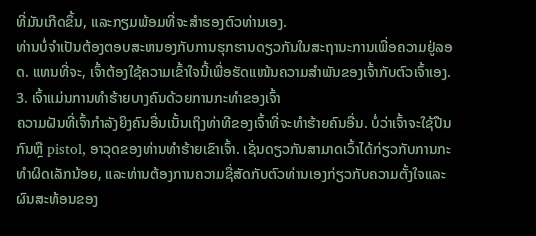ທີ່ມັນເກີດຂຶ້ນ, ແລະກຽມພ້ອມທີ່ຈະສໍາຮອງຕົວທ່ານເອງ.
ທ່ານບໍ່ຈໍາເປັນຕ້ອງຕອບສະຫນອງກັບການຮຸກຮານດຽວກັນໃນສະຖານະການເພື່ອຄວາມຢູ່ລອດ. ແທນທີ່ຈະ, ເຈົ້າຕ້ອງໃຊ້ຄວາມເຂົ້າໃຈນີ້ເພື່ອຮັດແໜ້ນຄວາມສຳພັນຂອງເຈົ້າກັບຕົວເຈົ້າເອງ.
3. ເຈົ້າແມ່ນການທຳຮ້າຍບາງຄົນດ້ວຍການກະທຳຂອງເຈົ້າ
ຄວາມຝັນທີ່ເຈົ້າກຳລັງຍິງຄົນອື່ນເນັ້ນເຖິງທ່າທີຂອງເຈົ້າທີ່ຈະທຳຮ້າຍຄົນອື່ນ. ບໍ່ວ່າເຈົ້າຈະໃຊ້ປືນກົນຫຼື pistol, ອາວຸດຂອງທ່ານທໍາຮ້າຍເຂົາເຈົ້າ. ເຊັ່ນດຽວກັນສາມາດເວົ້າໄດ້ກ່ຽວກັບການກະທໍາຜິດເລັກນ້ອຍ, ແລະທ່ານຕ້ອງການຄວາມຊື່ສັດກັບຕົວທ່ານເອງກ່ຽວກັບຄວາມຕັ້ງໃຈແລະຜົນສະທ້ອນຂອງ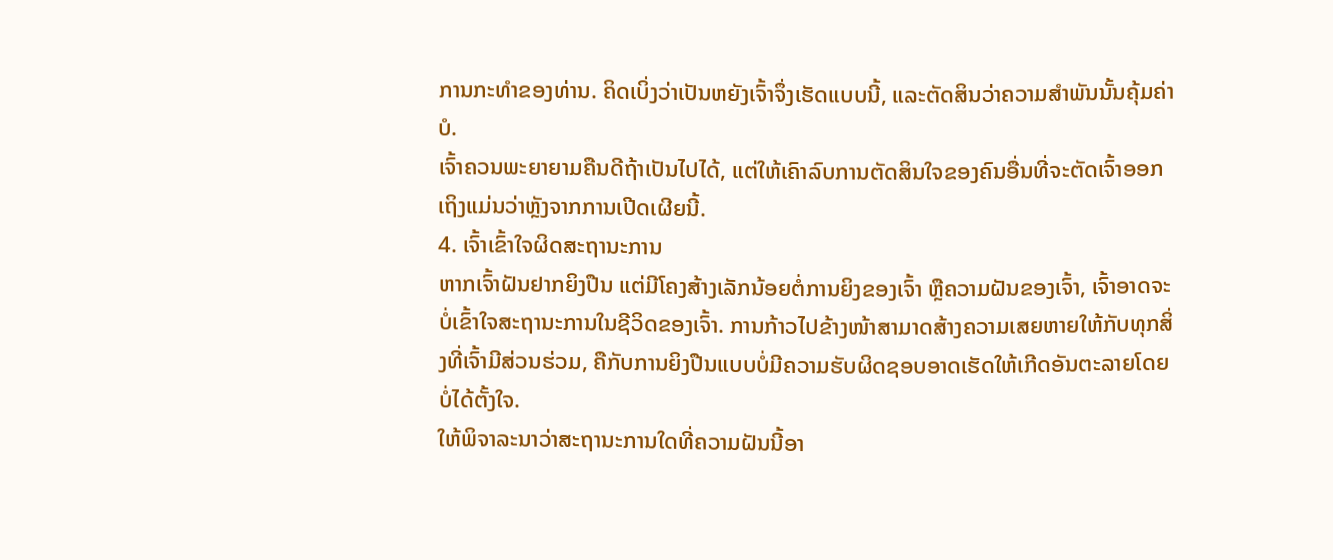ການກະທໍາຂອງທ່ານ. ຄິດເບິ່ງວ່າເປັນຫຍັງເຈົ້າຈຶ່ງເຮັດແບບນີ້, ແລະຕັດສິນວ່າຄວາມສຳພັນນັ້ນຄຸ້ມຄ່າບໍ.
ເຈົ້າຄວນພະຍາຍາມຄືນດີຖ້າເປັນໄປໄດ້, ແຕ່ໃຫ້ເຄົາລົບການຕັດສິນໃຈຂອງຄົນອື່ນທີ່ຈະຕັດເຈົ້າອອກ ເຖິງແມ່ນວ່າຫຼັງຈາກການເປີດເຜີຍນີ້.
4. ເຈົ້າເຂົ້າໃຈຜິດສະຖານະການ
ຫາກເຈົ້າຝັນຢາກຍິງປືນ ແຕ່ມີໂຄງສ້າງເລັກນ້ອຍຕໍ່ການຍິງຂອງເຈົ້າ ຫຼືຄວາມຝັນຂອງເຈົ້າ, ເຈົ້າອາດຈະບໍ່ເຂົ້າໃຈສະຖານະການໃນຊີວິດຂອງເຈົ້າ. ການກ້າວໄປຂ້າງໜ້າສາມາດສ້າງຄວາມເສຍຫາຍໃຫ້ກັບທຸກສິ່ງທີ່ເຈົ້າມີສ່ວນຮ່ວມ, ຄືກັບການຍິງປືນແບບບໍ່ມີຄວາມຮັບຜິດຊອບອາດເຮັດໃຫ້ເກີດອັນຕະລາຍໂດຍບໍ່ໄດ້ຕັ້ງໃຈ.
ໃຫ້ພິຈາລະນາວ່າສະຖານະການໃດທີ່ຄວາມຝັນນີ້ອາ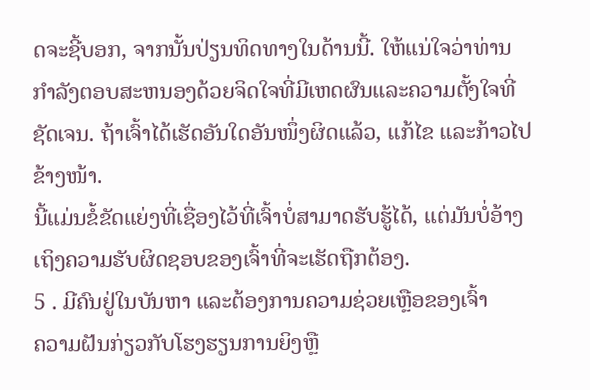ດຈະຊີ້ບອກ, ຈາກນັ້ນປ່ຽນທິດທາງໃນດ້ານນີ້. ໃຫ້ແນ່ໃຈວ່າທ່ານກໍາລັງຕອບສະຫນອງດ້ວຍຈິດໃຈທີ່ມີເຫດຜົນແລະຄວາມຕັ້ງໃຈທີ່ຊັດເຈນ. ຖ້າເຈົ້າໄດ້ເຮັດອັນໃດອັນໜຶ່ງຜິດແລ້ວ, ແກ້ໄຂ ແລະກ້າວໄປຂ້າງໜ້າ.
ນີ້ແມ່ນຂໍ້ຂັດແຍ່ງທີ່ເຊື່ອງໄວ້ທີ່ເຈົ້າບໍ່ສາມາດຮັບຮູ້ໄດ້, ແຕ່ມັນບໍ່ອ້າງເຖິງຄວາມຮັບຜິດຊອບຂອງເຈົ້າທີ່ຈະເຮັດຖືກຕ້ອງ.
5 . ມີຄົນຢູ່ໃນບັນຫາ ແລະຕ້ອງການຄວາມຊ່ວຍເຫຼືອຂອງເຈົ້າ
ຄວາມຝັນກ່ຽວກັບໂຮງຮຽນການຍິງຫຼື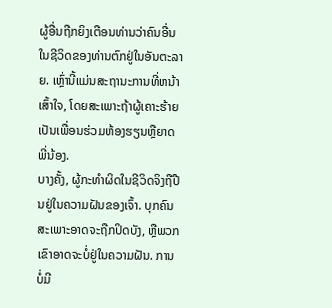ຜູ້ອື່ນຖືກຍິງເຕືອນທ່ານວ່າຄົນອື່ນໃນຊີວິດຂອງທ່ານຕົກຢູ່ໃນອັນຕະລາຍ. ເຫຼົ່ານີ້ແມ່ນສະຖານະການທີ່ຫນ້າເສົ້າໃຈ, ໂດຍສະເພາະຖ້າຜູ້ເຄາະຮ້າຍເປັນເພື່ອນຮ່ວມຫ້ອງຮຽນຫຼືຍາດພີ່ນ້ອງ.
ບາງຄັ້ງ, ຜູ້ກະທໍາຜິດໃນຊີວິດຈິງຖືປືນຢູ່ໃນຄວາມຝັນຂອງເຈົ້າ. ບຸກຄົນສະເພາະອາດຈະຖືກປິດບັງ, ຫຼືພວກເຂົາອາດຈະບໍ່ຢູ່ໃນຄວາມຝັນ. ການບໍ່ມີ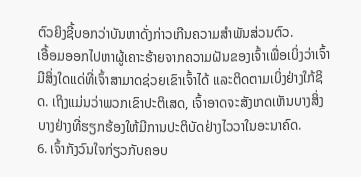ຕົວຍິງຊີ້ບອກວ່າບັນຫາດັ່ງກ່າວເກີນຄວາມສຳພັນສ່ວນຕົວ.
ເອື້ອມອອກໄປຫາຜູ້ເຄາະຮ້າຍຈາກຄວາມຝັນຂອງເຈົ້າເພື່ອເບິ່ງວ່າເຈົ້າມີສິ່ງໃດແດ່ທີ່ເຈົ້າສາມາດຊ່ວຍເຂົາເຈົ້າໄດ້ ແລະຕິດຕາມເບິ່ງຢ່າງໃກ້ຊິດ. ເຖິງແມ່ນວ່າພວກເຂົາປະຕິເສດ, ເຈົ້າອາດຈະສັງເກດເຫັນບາງສິ່ງບາງຢ່າງທີ່ຮຽກຮ້ອງໃຫ້ມີການປະຕິບັດຢ່າງໄວວາໃນອະນາຄົດ.
6. ເຈົ້າກັງວົນໃຈກ່ຽວກັບຄອບ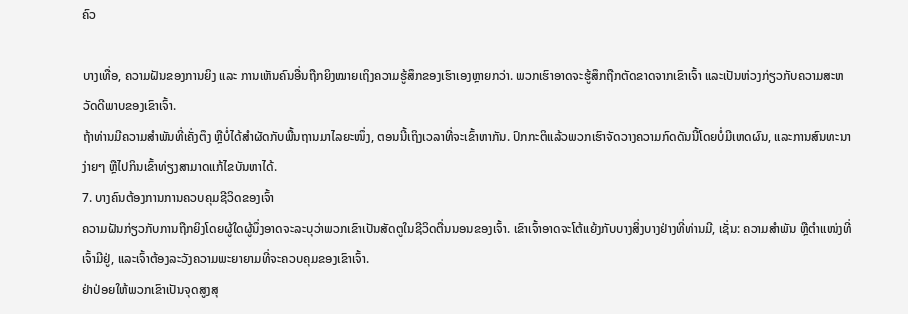ຄົວ

ບາງເທື່ອ, ຄວາມຝັນຂອງການຍິງ ແລະ ການເຫັນຄົນອື່ນຖືກຍິງໝາຍເຖິງຄວາມຮູ້ສຶກຂອງເຮົາເອງຫຼາຍກວ່າ. ພວກເຮົາອາດຈະຮູ້ສຶກຖືກຕັດຂາດຈາກເຂົາເຈົ້າ ແລະເປັນຫ່ວງກ່ຽວກັບຄວາມສະຫວັດດີພາບຂອງເຂົາເຈົ້າ.
ຖ້າທ່ານມີຄວາມສໍາພັນທີ່ເຄັ່ງຕຶງ ຫຼືບໍ່ໄດ້ສໍາຜັດກັບພື້ນຖານມາໄລຍະໜຶ່ງ, ຕອນນີ້ເຖິງເວລາທີ່ຈະເຂົ້າຫາກັນ. ປົກກະຕິແລ້ວພວກເຮົາຈັດວາງຄວາມກົດດັນນີ້ໂດຍບໍ່ມີເຫດຜົນ, ແລະການສົນທະນາງ່າຍໆ ຫຼືໄປກິນເຂົ້າທ່ຽງສາມາດແກ້ໄຂບັນຫາໄດ້.
7. ບາງຄົນຕ້ອງການການຄວບຄຸມຊີວິດຂອງເຈົ້າ
ຄວາມຝັນກ່ຽວກັບການຖືກຍິງໂດຍຜູ້ໃດຜູ້ນຶ່ງອາດຈະລະບຸວ່າພວກເຂົາເປັນສັດຕູໃນຊີວິດຕື່ນນອນຂອງເຈົ້າ. ເຂົາເຈົ້າອາດຈະໂຕ້ແຍ້ງກັບບາງສິ່ງບາງຢ່າງທີ່ທ່ານມີ, ເຊັ່ນ: ຄວາມສຳພັນ ຫຼືຕຳແໜ່ງທີ່ເຈົ້າມີຢູ່, ແລະເຈົ້າຕ້ອງລະວັງຄວາມພະຍາຍາມທີ່ຈະຄວບຄຸມຂອງເຂົາເຈົ້າ.
ຢ່າປ່ອຍໃຫ້ພວກເຂົາເປັນຈຸດສູງສຸ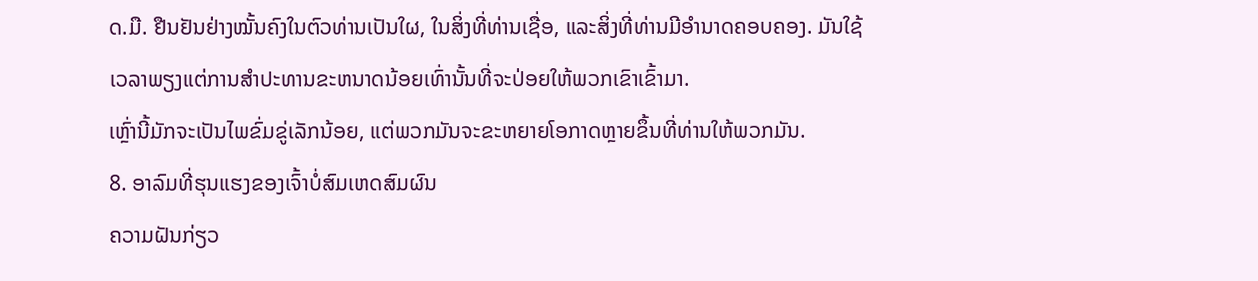ດ.ມື. ຢືນຢັນຢ່າງໝັ້ນຄົງໃນຕົວທ່ານເປັນໃຜ, ໃນສິ່ງທີ່ທ່ານເຊື່ອ, ແລະສິ່ງທີ່ທ່ານມີອຳນາດຄອບຄອງ. ມັນໃຊ້ເວລາພຽງແຕ່ການສໍາປະທານຂະຫນາດນ້ອຍເທົ່ານັ້ນທີ່ຈະປ່ອຍໃຫ້ພວກເຂົາເຂົ້າມາ.
ເຫຼົ່ານີ້ມັກຈະເປັນໄພຂົ່ມຂູ່ເລັກນ້ອຍ, ແຕ່ພວກມັນຈະຂະຫຍາຍໂອກາດຫຼາຍຂຶ້ນທີ່ທ່ານໃຫ້ພວກມັນ.
8. ອາລົມທີ່ຮຸນແຮງຂອງເຈົ້າບໍ່ສົມເຫດສົມຜົນ
ຄວາມຝັນກ່ຽວ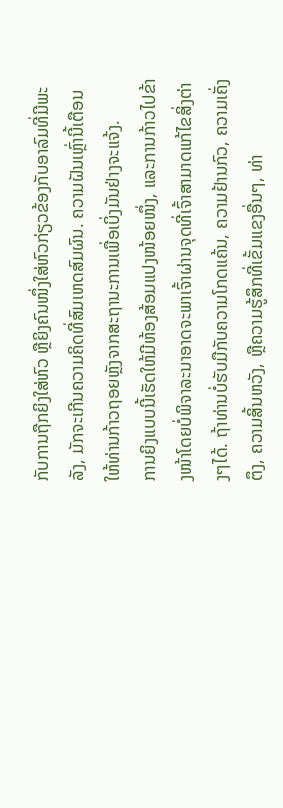ກັບການຖືກຍິງໃສ່ຫົວ ຫຼືຍິງຄົນໜຶ່ງໃສ່ຫົວກ່ຽວຂ້ອງກັບອາລົມທີ່ມີພະລັງ, ມັກຈະເກີນຄວາມຄິດທີ່ສົມເຫດສົມຜົນ. ຄວາມຝັນເຫຼົ່ານີ້ເຕືອນໃຫ້ທ່ານກ້າວຖອຍຫຼັງຈາກສະຖານະການເພື່ອເບິ່ງມັນຢ່າງຈະແຈ້ງ.
ການຍິງແບບນີ້ເຮັດໃຫ້ມີຫ້ອງສ້ອມແປງໜ້ອຍໜຶ່ງ, ແລະການກ້າວໄປຂ້າງໜ້າໂດຍບໍ່ພິຈາລະນາອາດຈະພາເຈົ້າຜ່ານຈຸດທີ່ເຈົ້າສາມາດແກ້ໄຂສິ່ງຕ່າງໆໄດ້. ຖ້າທ່ານບໍ່ຮັບມືກັບຄວາມໂກດແຄ້ນ, ຄວາມຢ້ານກົວ, ຄວາມເຄັ່ງຕຶງ, ຄວາມສິ້ນຫວັງ, ຫຼືຄວາມຮູ້ສຶກທີ່ເຂັ້ມແຂງອື່ນໆ, ທ່າ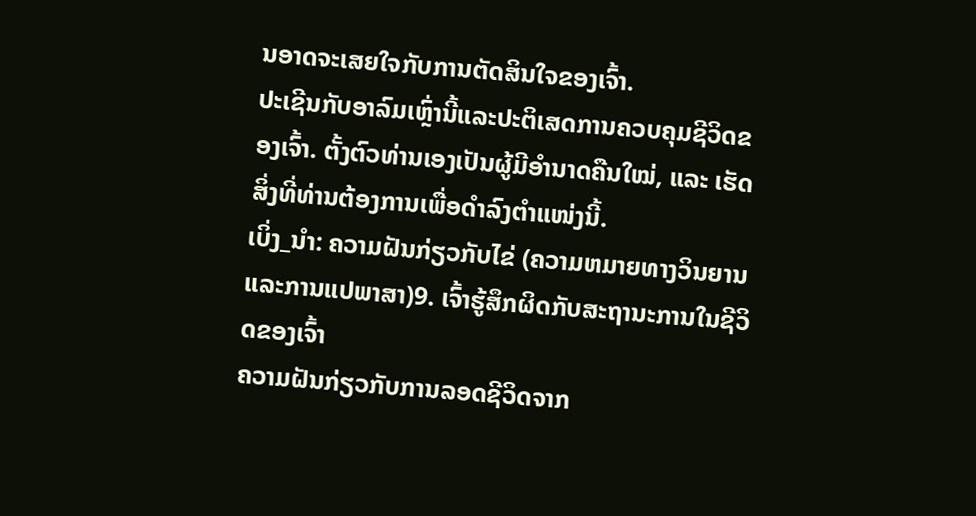ນອາດຈະເສຍໃຈກັບການຕັດສິນໃຈຂອງເຈົ້າ.
ປະເຊີນກັບອາລົມເຫຼົ່ານີ້ແລະປະຕິເສດການຄວບຄຸມຊີວິດຂອງເຈົ້າ. ຕັ້ງຕົວທ່ານເອງເປັນຜູ້ມີອຳນາດຄືນໃໝ່, ແລະ ເຮັດສິ່ງທີ່ທ່ານຕ້ອງການເພື່ອດຳລົງຕຳແໜ່ງນີ້.
ເບິ່ງ_ນຳ: ຄວາມຝັນກ່ຽວກັບໄຂ່ (ຄວາມຫມາຍທາງວິນຍານແລະການແປພາສາ)9. ເຈົ້າຮູ້ສຶກຜິດກັບສະຖານະການໃນຊີວິດຂອງເຈົ້າ
ຄວາມຝັນກ່ຽວກັບການລອດຊີວິດຈາກ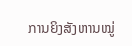ການຍິງສັງຫານໝູ່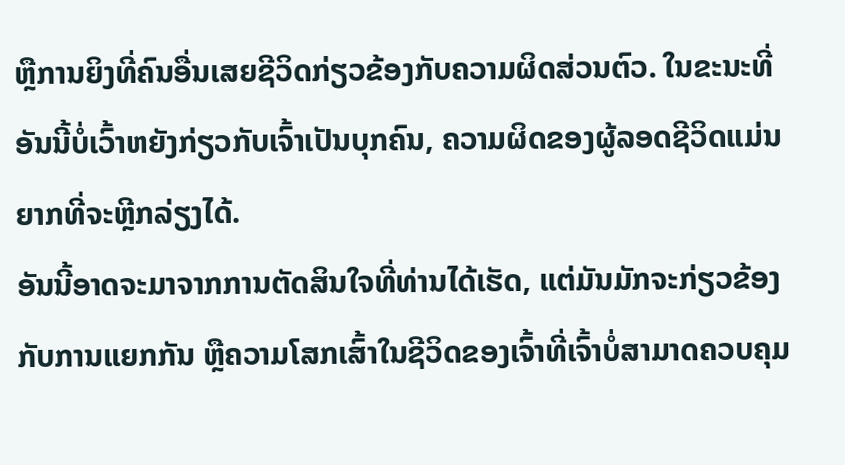ຫຼືການຍິງທີ່ຄົນອື່ນເສຍຊີວິດກ່ຽວຂ້ອງກັບຄວາມຜິດສ່ວນຕົວ. ໃນຂະນະທີ່ອັນນີ້ບໍ່ເວົ້າຫຍັງກ່ຽວກັບເຈົ້າເປັນບຸກຄົນ, ຄວາມຜິດຂອງຜູ້ລອດຊີວິດແມ່ນຍາກທີ່ຈະຫຼີກລ່ຽງໄດ້.
ອັນນີ້ອາດຈະມາຈາກການຕັດສິນໃຈທີ່ທ່ານໄດ້ເຮັດ, ແຕ່ມັນມັກຈະກ່ຽວຂ້ອງກັບການແຍກກັນ ຫຼືຄວາມໂສກເສົ້າໃນຊີວິດຂອງເຈົ້າທີ່ເຈົ້າບໍ່ສາມາດຄວບຄຸມ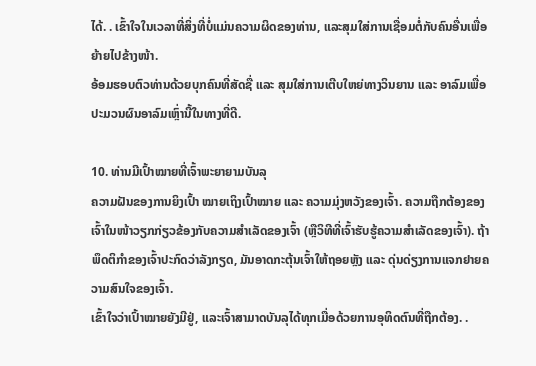ໄດ້. . ເຂົ້າໃຈໃນເວລາທີ່ສິ່ງທີ່ບໍ່ແມ່ນຄວາມຜິດຂອງທ່ານ, ແລະສຸມໃສ່ການເຊື່ອມຕໍ່ກັບຄົນອື່ນເພື່ອຍ້າຍໄປຂ້າງໜ້າ.
ອ້ອມຮອບຕົວທ່ານດ້ວຍບຸກຄົນທີ່ສັດຊື່ ແລະ ສຸມໃສ່ການເຕີບໃຫຍ່ທາງວິນຍານ ແລະ ອາລົມເພື່ອປະມວນຜົນອາລົມເຫຼົ່ານີ້ໃນທາງທີ່ດີ.

10. ທ່ານມີເປົ້າໝາຍທີ່ເຈົ້າພະຍາຍາມບັນລຸ
ຄວາມຝັນຂອງການຍິງເປົ້າ ໝາຍເຖິງເປົ້າໝາຍ ແລະ ຄວາມມຸ່ງຫວັງຂອງເຈົ້າ. ຄວາມຖືກຕ້ອງຂອງເຈົ້າໃນໜ້າວຽກກ່ຽວຂ້ອງກັບຄວາມສຳເລັດຂອງເຈົ້າ (ຫຼືວິທີທີ່ເຈົ້າຮັບຮູ້ຄວາມສຳເລັດຂອງເຈົ້າ). ຖ້າພຶດຕິກຳຂອງເຈົ້າປະກົດວ່າລັງກຽດ, ມັນອາດກະຕຸ້ນເຈົ້າໃຫ້ຖອຍຫຼັງ ແລະ ດຸ່ນດ່ຽງການແຈກຢາຍຄວາມສົນໃຈຂອງເຈົ້າ.
ເຂົ້າໃຈວ່າເປົ້າໝາຍຍັງມີຢູ່, ແລະເຈົ້າສາມາດບັນລຸໄດ້ທຸກເມື່ອດ້ວຍການອຸທິດຕົນທີ່ຖືກຕ້ອງ. .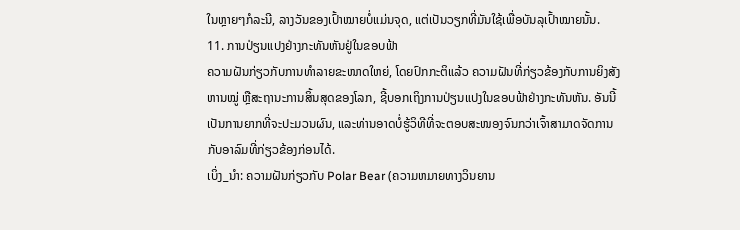ໃນຫຼາຍໆກໍລະນີ, ລາງວັນຂອງເປົ້າໝາຍບໍ່ແມ່ນຈຸດ, ແຕ່ເປັນວຽກທີ່ມັນໃຊ້ເພື່ອບັນລຸເປົ້າໝາຍນັ້ນ.
11. ການປ່ຽນແປງຢ່າງກະທັນຫັນຢູ່ໃນຂອບຟ້າ
ຄວາມຝັນກ່ຽວກັບການທໍາລາຍຂະໜາດໃຫຍ່, ໂດຍປົກກະຕິແລ້ວ ຄວາມຝັນທີ່ກ່ຽວຂ້ອງກັບການຍິງສັງຫານໝູ່ ຫຼືສະຖານະການສິ້ນສຸດຂອງໂລກ, ຊີ້ບອກເຖິງການປ່ຽນແປງໃນຂອບຟ້າຢ່າງກະທັນຫັນ. ອັນນີ້ເປັນການຍາກທີ່ຈະປະມວນຜົນ, ແລະທ່ານອາດບໍ່ຮູ້ວິທີທີ່ຈະຕອບສະໜອງຈົນກວ່າເຈົ້າສາມາດຈັດການກັບອາລົມທີ່ກ່ຽວຂ້ອງກ່ອນໄດ້.
ເບິ່ງ_ນຳ: ຄວາມຝັນກ່ຽວກັບ Polar Bear (ຄວາມຫມາຍທາງວິນຍານ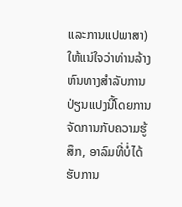ແລະການແປພາສາ)ໃຫ້ແນ່ໃຈວ່າທ່ານລ້າງຫົນທາງສໍາລັບການປ່ຽນແປງນີ້ໂດຍການຈັດການກັບຄວາມຮູ້ສຶກ, ອາລົມທີ່ບໍ່ໄດ້ຮັບການ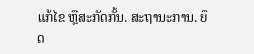ແກ້ໄຂ ຫຼືສະກັດກັ້ນ. ສະຖານະການ. ຍຶດ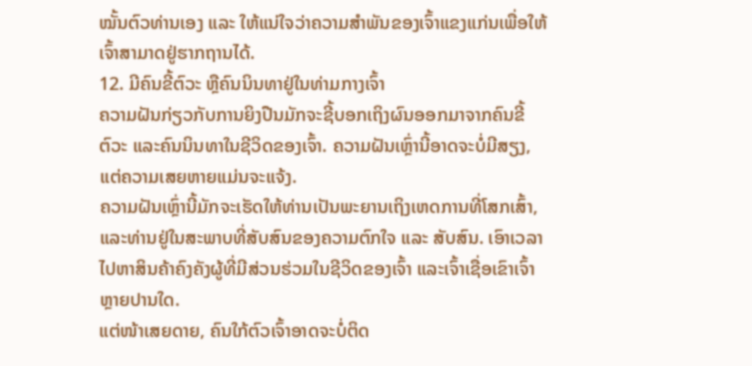ໝັ້ນຕົວທ່ານເອງ ແລະ ໃຫ້ແນ່ໃຈວ່າຄວາມສຳພັນຂອງເຈົ້າແຂງແກ່ນເພື່ອໃຫ້ເຈົ້າສາມາດຢູ່ຮາກຖານໄດ້.
12. ມີຄົນຂີ້ຕົວະ ຫຼືຄົນນິນທາຢູ່ໃນທ່າມກາງເຈົ້າ
ຄວາມຝັນກ່ຽວກັບການຍິງປືນມັກຈະຊີ້ບອກເຖິງຜົນອອກມາຈາກຄົນຂີ້ຕົວະ ແລະຄົນນິນທາໃນຊີວິດຂອງເຈົ້າ. ຄວາມຝັນເຫຼົ່ານີ້ອາດຈະບໍ່ມີສຽງ, ແຕ່ຄວາມເສຍຫາຍແມ່ນຈະແຈ້ງ.
ຄວາມຝັນເຫຼົ່ານີ້ມັກຈະເຮັດໃຫ້ທ່ານເປັນພະຍານເຖິງເຫດການທີ່ໂສກເສົ້າ, ແລະທ່ານຢູ່ໃນສະພາບທີ່ສັບສົນຂອງຄວາມຕົກໃຈ ແລະ ສັບສົນ. ເອົາເວລາໄປຫາສິນຄ້າຄົງຄັງຜູ້ທີ່ມີສ່ວນຮ່ວມໃນຊີວິດຂອງເຈົ້າ ແລະເຈົ້າເຊື່ອເຂົາເຈົ້າຫຼາຍປານໃດ.
ແຕ່ໜ້າເສຍດາຍ, ຄົນໃກ້ຕົວເຈົ້າອາດຈະບໍ່ຕິດ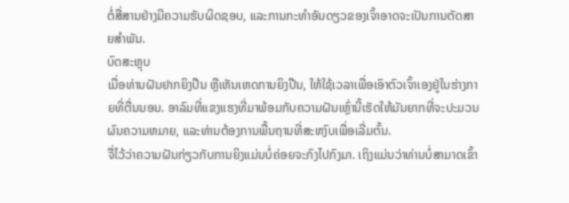ຕໍ່ສື່ສານຢ່າງມີຄວາມຮັບຜິດຊອບ, ແລະການກະທຳອັນດຽວຂອງເຈົ້າອາດຈະເປັນການຕັດສາຍສຳພັນ.
ບົດສະຫຼຸບ
ເມື່ອທ່ານຝັນຢາກຍິງປືນ ຫຼືເຫັນເຫດການຍິງປືນ, ໃຫ້ໃຊ້ເວລາເພື່ອເອົາຕົວເຈົ້າເອງຢູ່ໃນຮ່າງກາຍທີ່ຕື່ນນອນ. ອາລົມທີ່ແຂງແຮງທີ່ມາພ້ອມກັບຄວາມຝັນເຫຼົ່ານີ້ເຮັດໃຫ້ມັນຍາກທີ່ຈະປະມວນຜົນຄວາມຫມາຍ, ແລະທ່ານຕ້ອງການພື້ນຖານທີ່ສະຫງົບເພື່ອເລີ່ມຕົ້ນ.
ຈື່ໄວ້ວ່າຄວາມຝັນກ່ຽວກັບການຍິງແມ່ນບໍ່ຄ່ອຍຈະກົງໄປກົງມາ. ເຖິງແມ່ນວ່າທ່ານບໍ່ສາມາດເຂົ້າ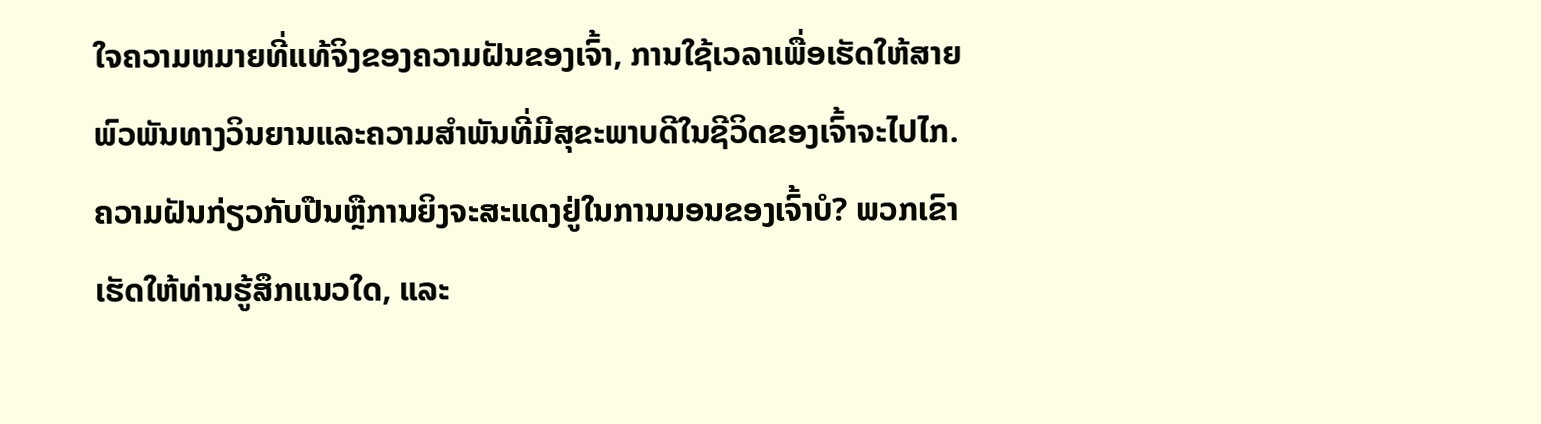ໃຈຄວາມຫມາຍທີ່ແທ້ຈິງຂອງຄວາມຝັນຂອງເຈົ້າ, ການໃຊ້ເວລາເພື່ອເຮັດໃຫ້ສາຍພົວພັນທາງວິນຍານແລະຄວາມສໍາພັນທີ່ມີສຸຂະພາບດີໃນຊີວິດຂອງເຈົ້າຈະໄປໄກ.
ຄວາມຝັນກ່ຽວກັບປືນຫຼືການຍິງຈະສະແດງຢູ່ໃນການນອນຂອງເຈົ້າບໍ? ພວກເຂົາເຮັດໃຫ້ທ່ານຮູ້ສຶກແນວໃດ, ແລະ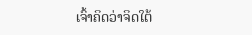ເຈົ້າຄິດວ່າຈິດໃຕ້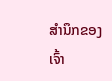ສຳນຶກຂອງເຈົ້າ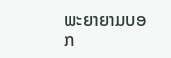ພະຍາຍາມບອກ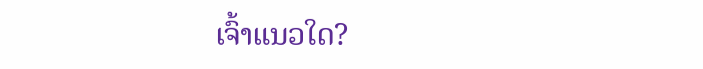ເຈົ້າແນວໃດ?